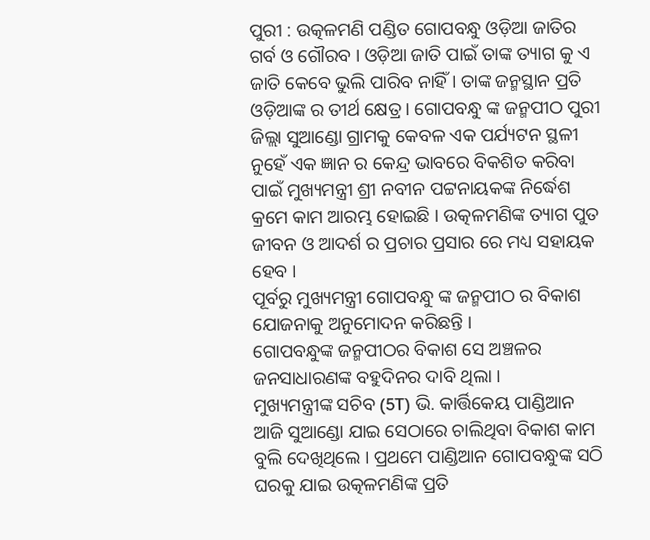ପୁରୀ : ଉତ୍କଳମଣି ପଣ୍ଡିତ ଗୋପବନ୍ଧୁ ଓଡ଼ିଆ ଜାତିର ଗର୍ବ ଓ ଗୌରବ । ଓଡ଼ିଆ ଜାତି ପାଇଁ ତାଙ୍କ ତ୍ୟାଗ କୁ ଏ ଜାତି କେବେ ଭୁଲି ପାରିବ ନାହିଁ । ତାଙ୍କ ଜନ୍ମସ୍ଥାନ ପ୍ରତି ଓଡ଼ିଆଙ୍କ ର ତୀର୍ଥ କ୍ଷେତ୍ର । ଗୋପବନ୍ଧୁ ଙ୍କ ଜନ୍ମପୀଠ ପୁରୀ ଜିଲ୍ଲା ସୁଆଣ୍ଡୋ ଗ୍ରାମକୁ କେବଳ ଏକ ପର୍ଯ୍ୟଟନ ସ୍ଥଳୀ ନୁହେଁ ଏକ ଜ୍ଞାନ ର କେନ୍ଦ୍ର ଭାବରେ ବିକଶିତ କରିବା ପାଇଁ ମୁଖ୍ୟମନ୍ତ୍ରୀ ଶ୍ରୀ ନବୀନ ପଟ୍ଟନାୟକଙ୍କ ନିର୍ଦ୍ଧେଶ କ୍ରମେ କାମ ଆରମ୍ଭ ହୋଇଛି । ଉତ୍କଳମଣିଙ୍କ ତ୍ୟାଗ ପୁତ ଜୀବନ ଓ ଆଦର୍ଶ ର ପ୍ରଚାର ପ୍ରସାର ରେ ମଧ୍ୟ ସହାୟକ ହେବ ।
ପୂର୍ବରୁ ମୁଖ୍ୟମନ୍ତ୍ରୀ ଗୋପବନ୍ଧୁ ଙ୍କ ଜନ୍ମପୀଠ ର ବିକାଶ ଯୋଜନାକୁ ଅନୁମୋଦନ କରିଛନ୍ତି ।
ଗୋପବନ୍ଧୁଙ୍କ ଜନ୍ମପୀଠର ବିକାଶ ସେ ଅଞ୍ଚଳର ଜନସାଧାରଣଙ୍କ ବହୁଦିନର ଦାବି ଥିଲା ।
ମୁଖ୍ୟମନ୍ତ୍ରୀଙ୍କ ସଚିବ (5T) ଭି. କାର୍ତ୍ତିକେୟ ପାଣ୍ଡିଆନ ଆଜି ସୁଆଣ୍ଡୋ ଯାଇ ସେଠାରେ ଚାଲିଥିବା ବିକାଶ କାମ ବୁଲି ଦେଖିଥିଲେ । ପ୍ରଥମେ ପାଣ୍ଡିଆନ ଗୋପବନ୍ଧୁଙ୍କ ସଠି ଘରକୁ ଯାଇ ଉତ୍କଳମଣିଙ୍କ ପ୍ରତି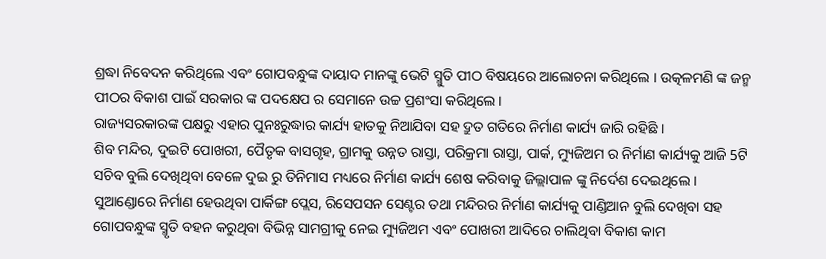ଶ୍ରଦ୍ଧା ନିବେଦନ କରିଥିଲେ ଏବଂ ଗୋପବନ୍ଧୁଙ୍କ ଦାୟାଦ ମାନଙ୍କୁ ଭେଟି ସ୍ମୁତି ପୀଠ ବିଷୟରେ ଆଲୋଚନା କରିଥିଲେ । ଉତ୍କଳମଣି ଙ୍କ ଜନ୍ମ ପୀଠର ବିକାଶ ପାଇଁ ସରକାର ଙ୍କ ପଦକ୍ଷେପ ର ସେମାନେ ଉଚ୍ଚ ପ୍ରଶଂସା କରିଥିଲେ ।
ରାଜ୍ୟସରକାରଙ୍କ ପକ୍ଷରୁ ଏହାର ପୁନଃରୁଦ୍ଧାର କାର୍ଯ୍ୟ ହାତକୁ ନିଆଯିବା ସହ ଦ୍ରୁତ ଗତିରେ ନିର୍ମାଣ କାର୍ଯ୍ୟ ଜାରି ରହିଛି ।
ଶିବ ମନ୍ଦିର, ଦୁଇଟି ପୋଖରୀ, ପୈତୃକ ବାସଗୃହ, ଗ୍ରାମକୁ ଉନ୍ନତ ରାସ୍ତା, ପରିକ୍ରମା ରାସ୍ତା, ପାର୍କ, ମ୍ୟୁଜିଅମ ର ନିର୍ମାଣ କାର୍ଯ୍ୟକୁ ଆଜି 5ଟି ସଚିବ ବୁଲି ଦେଖିଥିବା ବେଳେ ଦୁଇ ରୁ ତିନିମାସ ମଧ୍ୟରେ ନିର୍ମାଣ କାର୍ଯ୍ୟ ଶେଷ କରିବାକୁ ଜିଲ୍ଲାପାଳ ଙ୍କୁ ନିର୍ଦେଶ ଦେଇଥିଲେ ।
ସୁଆଣ୍ଡୋରେ ନିର୍ମାଣ ହେଉଥିବା ପାର୍କିଙ୍ଗ ପ୍ଲେସ, ରିସେପସନ ସେଣ୍ଟର ତଥା ମନ୍ଦିରର ନିର୍ମାଣ କାର୍ଯ୍ୟକୁ ପାଣ୍ଡିଆନ ବୁଲି ଦେଖିବା ସହ ଗୋପବନ୍ଧୁଙ୍କ ସ୍ମୃତି ବହନ କରୁଥିବା ବିଭିନ୍ନ ସାମଗ୍ରୀକୁ ନେଇ ମ୍ୟୁଜିଅମ ଏବଂ ପୋଖରୀ ଆଦିରେ ଚାଲିଥିବା ବିକାଶ କାମ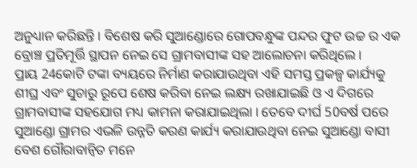ଅନୁଧ୍ୟାନ କରିଛନ୍ତି । ବିଶେଷ କରି ସୁଆଣ୍ଡୋରେ ଗୋପବନ୍ଧୁଙ୍କ ପନ୍ଦର ଫୁଟ ଉଚ୍ଚ ର ଏକ ବ୍ରୋଞ୍ଚ ପ୍ରତିମୂର୍ତ୍ତି ସ୍ଥାପନ ନେଇ ସେ ଗ୍ରାମବାସୀଙ୍କ ସହ ଆଲୋଚନା କରିଥିଲେ ।
ପ୍ରାୟ 24କୋଟି ଟଙ୍କା ବ୍ୟୟରେ ନିର୍ମାଣ କରାଯାଉଥିବା ଏହି ସମସ୍ତ ପ୍ରକଳ୍ପ କାର୍ଯ୍ୟକୁ ଶୀଘ୍ର ଏବଂ ସୁଚାରୁ ରୂପେ ଶେଷ କରିବା ନେଇ ଲକ୍ଷ୍ୟ ରଖାଯାଇଛି ଓ ଏ ଦିଗରେ ଗ୍ରାମବାସୀଙ୍କ ସହଯୋଗ ମଧ୍ୟ କାମନା କରାଯାଇଥିଲା । ତେବେ ଦୀର୍ଘ 50ବର୍ଷ ପରେ ସୁଆଣ୍ଡୋ ଗ୍ରାମର ଏଭଳି ଉନ୍ନତି କରଣ କାର୍ଯ୍ୟ କରାଯାଉଥିବା ନେଇ ସୁଆଣ୍ଡୋ ବାସୀ ବେଶ ଗୌରାବାନ୍ୱିତ ମନେ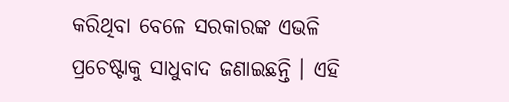କରିଥିବା ବେଳେ ସରକାରଙ୍କ ଏଭଳି ପ୍ରଚେଷ୍ଟାକୁ ସାଧୁବାଦ ଜଣାଇଛନ୍ତି । ଏହି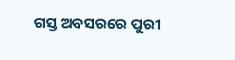ଗସ୍ତ ଅବସରରେ ପୁରୀ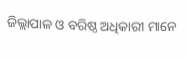ଜିଲ୍ଲାପାଳ ଓ ବରିଷ୍ଠ ଅଧିକାରୀ ମାନେ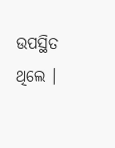ଉପସ୍ଥିତ ଥିଲେ ।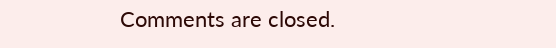Comments are closed.